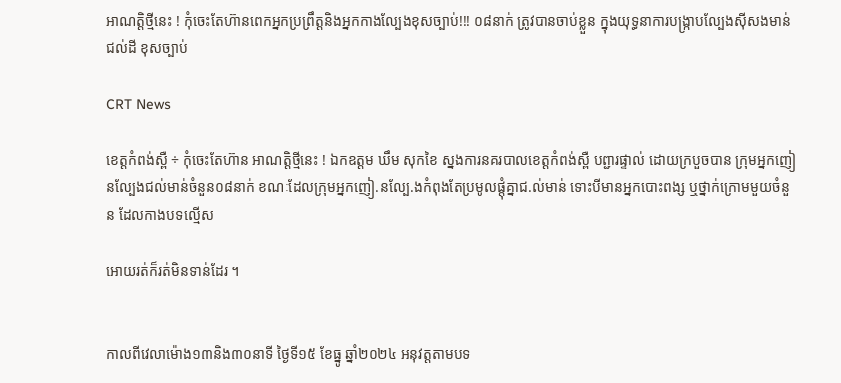អាណត្តិថ្មីនេះ ! កុំចេះតែហ៊ានពេកអ្នកប្រព្រឹត្តនិងអ្នកកាងល្បែងខុសច្បាប់!!! ០៨នាក់ ត្រូវបានចាប់ខ្លួន ក្នុងយុទ្ធនាការបង្ក្រាបល្បែងស៊ីសងមាន់ជល់ដី ខុសច្បាប់

CRT News

ខេត្តកំពង់ស្ពឺ ÷ កុំចេះតែហ៊ាន អាណត្តិថ្មីនេះ ! ឯកឧត្តម ឃឹម សុកខៃ ស្នងការនគរបាលខេត្ដកំពង់ស្ពឺ បព្ជារផ្ទាល់ ដោយក្របួចបាន ក្រុមអ្នកញៀនល្បែងជល់មាន់ចំនួន០៨នាក់ ខណៈដែលក្រុមអ្នកញៀ.នល្បែ.ងកំពុងតែប្រមូលផ្តុំគ្នាជ.ល់មាន់ ទោះបីមានអ្នកបោះពង្ស ឬថ្នាក់ក្រោមមួយចំនួន ដែលកាងបទល្មើស

អោយរត់ក៏រត់មិនទាន់ដែរ ។


កាលពីវេលាម៉ោង១៣និង៣០នាទី ថ្ងៃទី១៥ ខែធ្នូ ឆ្នាំ២០២៤ អនុវត្តតាមបទ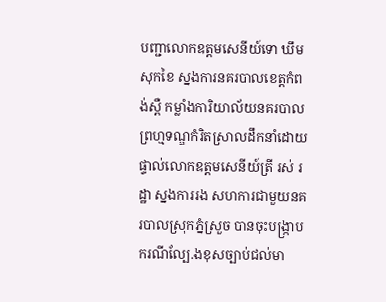បញ្ជាលោកឧត្ដមសេនីយ៍ទោ ឃឹម សុកខៃ ស្នងការនគរបាលខេត្ដកំពង់ស្ពឺ កម្លាំងការិយាល័យនគរបាលព្រហ្មទណ្ឌកំរិតស្រាលដឹកនាំដោយផ្ទាល់លោកឧត្តមសេនីយ៍ត្រី រស់ រដ្ឋា ស្នងការរង សហការជាមួយនគរបាលស្រុកភ្នំស្រួច បានចុះបង្ក្រាបករណីល្បែ.ងខុសច្បាប់ជល់មា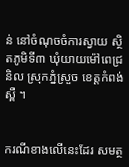ន់ នៅចំណុចចំការស្វាយ ស្ថិតភូមិទី៣ ឃុំយាយម៉ៅពេជ្រនិល ស្រុកភ្នំស្រួច ខេត្តកំពង់ស្ពឺ ។


ករណីខាងលើនេះដែរ សមត្ថ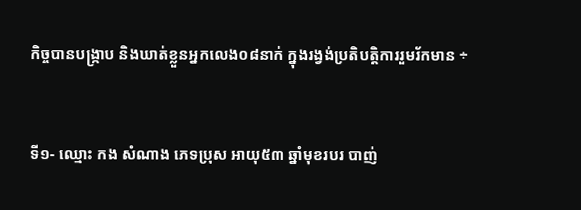កិច្ចបានបង្ក្រាប និងឃាត់ខ្លួនអ្នកលេង០៨នាក់ ក្នុងរង្វង់ប្រតិបត្ដិការរួមរ័កមាន ÷


ទី១- ឈ្មោះ កង សំណាង ភេទប្រុស អាយុ៥៣ ឆ្នាំមុខរបរ បាញ់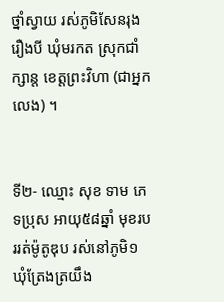ថ្នាំស្វាយ រស់ភូមិសែនរុងរឿងបី ឃុំមរកត ស្រុកជាំក្សាន្ត ខេត្តព្រះវិហា (ជាអ្នកលេង) ។


ទី២- ឈ្មោះ សុខ ទាម ភេទប្រុស អាយុ៥៨ឆ្នាំ មុខរបររត់ម៉ូតូឌុប រស់នៅភូមិ១ ឃុំត្រែងត្រយឹង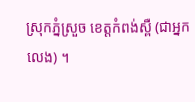ស្រុកភ្នំស្រួច ខេត្តកំពង់ស្ពឺ (ជាអ្នកលេង) ។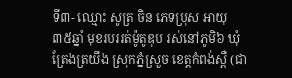ទី៣- ឈ្មោះ សូត្រ ចិន ភេទប្រុស អាយុ៣៥ឆ្នាំ មុខរបររត់ម៉ូតូឌុប រស់នៅភូមិ៦ ឃុំត្រែងត្រយឹង ស្រុកភ្នំស្រួច ខេត្តកំពង់ស្ពឺ (ជា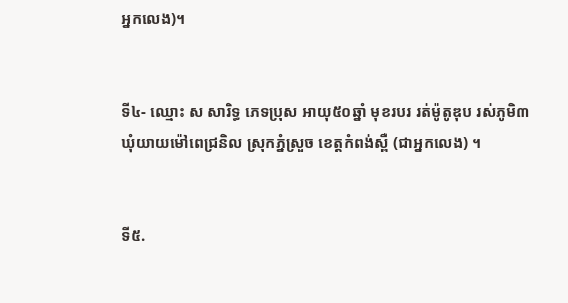អ្នកលេង)។


ទី៤- ឈ្មោះ ស សារិទ្ធ ភេទប្រុស អាយុ៥០ឆ្នាំ មុខរបរ រត់ម៉ូតូឌុប រស់ភូមិ៣ ឃុំយាយម៉ៅពេជ្រនិល ស្រុកភ្នំស្រួច ខេត្តកំពង់ស្ពឺ (ជាអ្នកលេង) ។


ទី៥.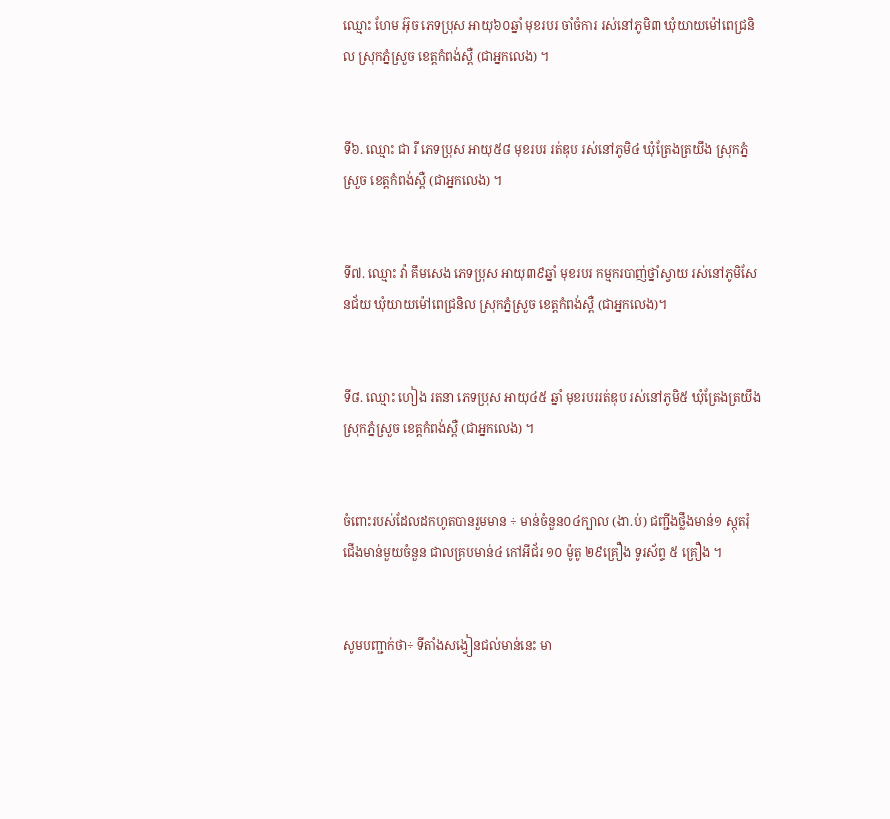ឈ្មោះ ហែម អ៊ុច ភេទប្រុស អាយុ៦០ឆ្នាំ មុខរបរ ចាំចំការ រស់នៅភូមិ៣ ឃុំយាយម៉ៅពេជ្រនិល ស្រុកភ្នំស្រួច ខេត្តកំពង់ស្ពឺ (ជាអ្នកលេង) ។


ទី៦. ឈ្មោះ ជា រី ភេទប្រុស អាយុ៥៨ មុខរបរ រត់ឌុប រស់នៅភូមិ៤ ឃុំត្រែងត្រយឹង ស្រុកភ្នំស្រួច ខេត្តកំពង់ស្ពឺ (ជាអ្នកលេង) ។


ទី៧. ឈ្មោះ វ៉ា គឹមសេង ភេទប្រុស អាយុ៣៩ឆ្នាំ មុខរបរ កម្មករបាញ់ថ្នាំស្វាយ រស់នៅភូមិសែនជ័យ ឃុំយាយម៉ៅពេជ្រនិល ស្រុកភ្នំស្រួច ខេត្តកំពង់ស្ពឺ (ជាអ្នកលេង)។


ទី៨. ឈ្មោះ ហៀង រតនា ភេទប្រុស អាយុ៤៥ ឆ្នាំ មុខរបររត់ឌុប រស់នៅភូមិ៥ ឃុំត្រែងត្រយឹង ស្រុកភ្នំស្រួច ខេត្តកំពង់ស្ពឺ (ជាអ្នកលេង) ។


ចំពោះរបស់ដែលដកហូតបានរួមមាន ÷ មាន់ចំនួន០៤ក្បាល (ងា.ប់) ជញ្ជីងថ្លឹងមាន់១ ស្កុតរុំជើងមាន់មួយចំនួន ជាលគ្របមាន់៤ កៅអីជ័រ ១០ ម៉ូតូ ២៩គ្រឿង ទូរស័ព្ទ ៥ គ្រឿង ។


សូមបញ្ជាក់ថា÷ ទីតាំងសង្វៀនជល់មាន់នេះ មា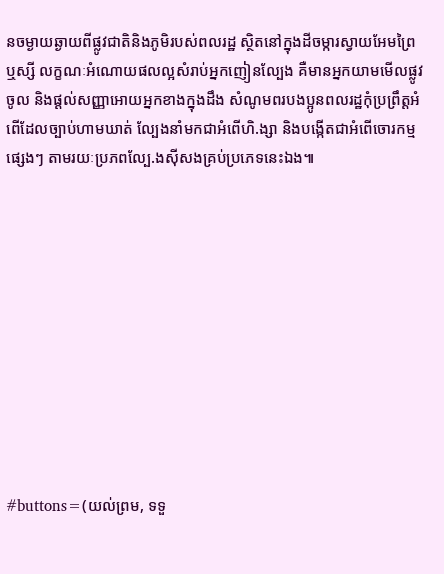នចម្ងាយឆ្ងាយពីផ្លូវជាតិនិងភូមិរបស់ពលរដ្ឋ ស្ថិតនៅក្នុងដីចម្ការស្វាយអែមព្រៃឬស្សី លក្ខណៈអំណោយផលល្អសំរាប់អ្នកញៀនល្បែង គឺមានអ្នកយាមមើលផ្លូវចូល និងផ្ដល់សញ្ញាអោយអ្នកខាងក្នុងដឹង សំណូមពរបងប្អូនពលរដ្ឋកុំប្រព្រឹត្ដអំពើដែលច្បាប់ហាមឃាត់ ល្បែងនាំមកជាអំពើហិ.ង្សា និងបង្កើតជាអំពើចោរកម្មផ្សេងៗ តាមរយៈប្រភពល្បែ.ងស៊ីសងគ្រប់ប្រភេទនេះឯង៕











#buttons=(យល់ព្រម, ទទួ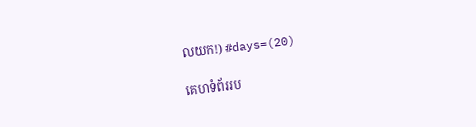លយក!) #days=(20)

គេហទំព័ររប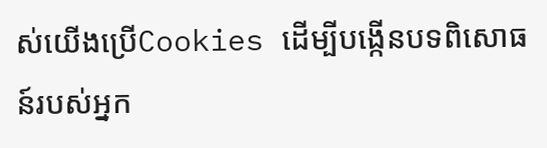ស់យើងប្រើCookies ដើម្បីបង្កើនបទពិសោធន៍របស់អ្នក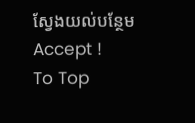ស្វែងយល់បន្ថែម
Accept !
To Top